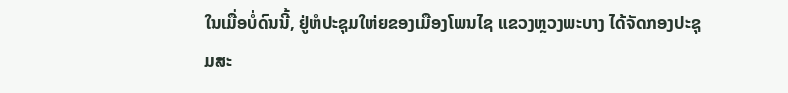ໃນເມື່ອບໍ່ດົນນີ້, ຢູ່ຫໍປະຊຸມໃຫ່ຍຂອງເມືອງໂພນໄຊ ແຂວງຫຼວງພະບາງ ໄດ້ຈັດກອງປະຊຸມສະ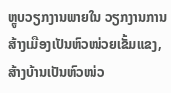ຫຼູບວຽກງານພາຍໃນ ວຽກງານການສ້າງເມືອງເປັນຫົວໜ່ວຍເຂັ້ມແຂງ, ສ້າງບ້ານເປັນຫົວໜ່ວ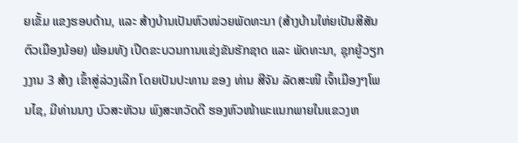ຍເຂັ້ມ ແຂງຮອບດ້ານ, ແລະ ສ້າງບ້ານເປັນຫົວໜ່ວຍພັດທະນາ (ສ້າງບ້ານໃຫ່ຍເປັນສີສັນຕົວເມືອງນ້ອຍ) ພ້ອມທັງ ເປີດຂະບວນການແຂ່ງຂັນຮັກຊາດ ແລະ ພັດທະນາ, ຊຸກຍູ້ວຽກງງານ 3 ສ້າງ ເຂົ້າສູ່ລ່ວງເລີກ ໂດຍເປັນປະທານ ຂອງ ທ່ານ ສີຈັນ ລັດສະໜີ ເຈົ້າເມືອງໆໂພນໄຊ, ມີທ່ານນາງ ບົວສະຫັວນ ພົງສະຫວັດດີ ຮອງຫົວໜ້າພະແນກພາຍໃນແຂວງຫ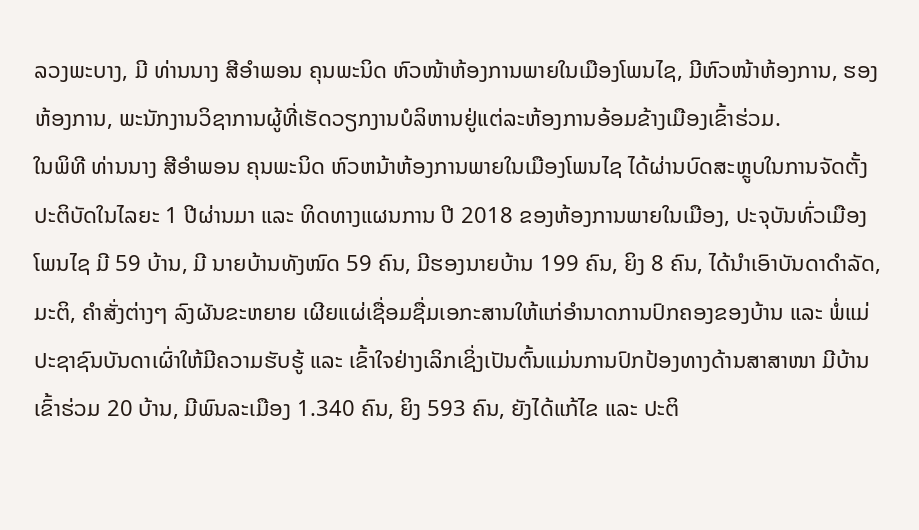ລວງພະບາງ, ມີ ທ່ານນາງ ສີອໍາພອນ ຄຸນພະນິດ ຫົວໜ້າຫ້ອງການພາຍໃນເມືອງໂພນໄຊ, ມີຫົວໜ້າຫ້ອງການ, ຮອງຫ້ອງການ, ພະນັກງານວິຊາການຜູ້ທີ່ເຮັດວຽກງານບໍລິຫານຢູ່ແຕ່ລະຫ້ອງການອ້ອມຂ້າງເມືອງເຂົ້າຮ່ວມ.
ໃນພິທີ ທ່ານນາງ ສີອໍາພອນ ຄຸນພະນິດ ຫົວຫນ້າຫ້ອງການພາຍໃນເມືອງໂພນໄຊ ໄດ້ຜ່ານບົດສະຫຼູບໃນການຈັດຕັ້ງປະຕິບັດໃນໄລຍະ 1 ປີຜ່ານມາ ແລະ ທິດທາງແຜນການ ປີ 2018 ຂອງຫ້ອງການພາຍໃນເມືອງ, ປະຈຸບັນທົ່ວເມືອງໂພນໄຊ ມີ 59 ບ້ານ, ມີ ນາຍບ້ານທັງໜົດ 59 ຄົນ, ມີຮອງນາຍບ້ານ 199 ຄົນ, ຍິງ 8 ຄົນ, ໄດ້ນໍາເອົາບັນດາດໍາລັດ, ມະຕິ, ຄໍາສັ່ງຕ່າງໆ ລົງຜັນຂະຫຍາຍ ເຜີຍແຜ່ເຊື່ອມຊື່ມເອກະສານໃຫ້ແກ່ອໍານາດການປົກຄອງຂອງບ້ານ ແລະ ພໍ່ແມ່ປະຊາຊົນບັນດາເຜົ່າໃຫ້ມີຄວາມຮັບຮູ້ ແລະ ເຂົ້າໃຈຢ່າງເລິກເຊິ່ງເປັນຕົ້ນແມ່ນການປົກປ້ອງທາງດ້ານສາສາໜາ ມີບ້ານເຂົ້າຮ່ວມ 20 ບ້ານ, ມີພົນລະເມືອງ 1.340 ຄົນ, ຍິງ 593 ຄົນ, ຍັງໄດ້ແກ້ໄຂ ແລະ ປະຕິ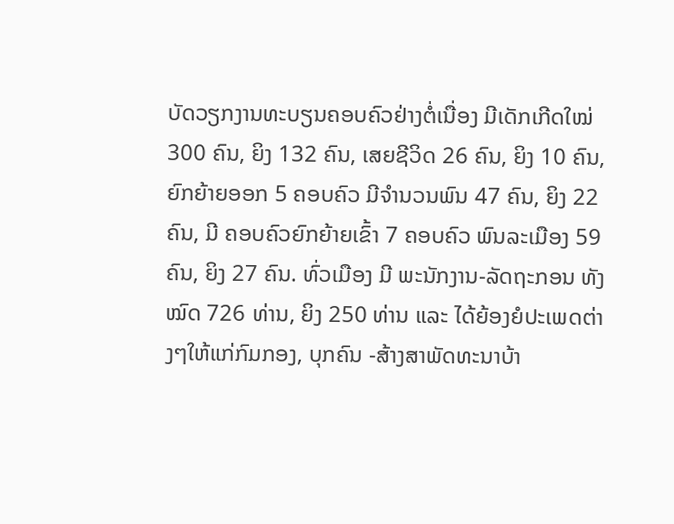ບັດວຽກງານທະບຽນຄອບຄົວຢ່າງຕໍ່ເນື່ອງ ມີເດັກເກີດໃໝ່ 300 ຄົນ, ຍິງ 132 ຄົນ, ເສຍຊີວິດ 26 ຄົນ, ຍິງ 10 ຄົນ, ຍົກຍ້າຍອອກ 5 ຄອບຄົວ ມີຈໍານວນພົນ 47 ຄົນ, ຍິງ 22 ຄົນ, ມີ ຄອບຄົວຍົກຍ້າຍເຂົ້າ 7 ຄອບຄົວ ພົນລະເມືອງ 59 ຄົນ, ຍິງ 27 ຄົນ. ທົ່ວເມືອງ ມີ ພະນັກງານ-ລັດຖະກອນ ທັງໝົດ 726 ທ່ານ, ຍິງ 250 ທ່ານ ແລະ ໄດ້ຍ້ອງຍໍປະເພດຕ່າງໆໃຫ້ແກ່ກົມກອງ, ບຸກຄົນ -ສ້າງສາພັດທະນາບ້າ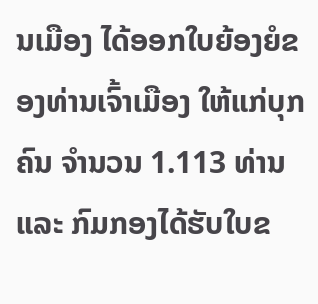ນເມືອງ ໄດ້ອອກໃບຍ້ອງຍໍຂອງທ່ານເຈົ້າເມືອງ ໃຫ້ແກ່ບຸກຄົນ ຈໍານວນ 1.113 ທ່ານ ແລະ ກົມກອງໄດ້ຮັບໃບຂ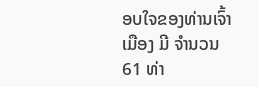ອບໃຈຂອງທ່ານເຈົ້າເມືອງ ມີ ຈໍານວນ 61 ທ່າ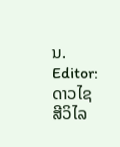ນ.
Editor: ດາວໄຊ ສີວິໄລ